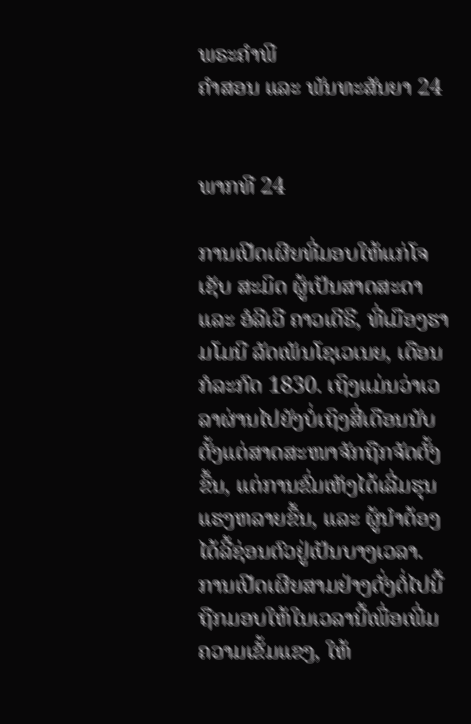ພຣະຄຳພີ
ຄຳສອນ ແລະ ພັນທະສັນຍາ 24


ພາກທີ 24

ການເປີດເຜີຍທີ່ມອບໃຫ້ແກ່ໂຈເຊັບ ສະມິດ ຜູ້ເປັນສາດສະດາ ແລະ ອໍລີເວີ ຄາວເດີຣີ, ທີ່ເມືອງຮາມໂມນີ ລັດເພັນໂຊເວເນຍ, ເດືອນກໍລະກົດ 1830. ເຖິງແມ່ນວ່າເວລາຜ່ານໄປຍັງບໍ່ເຖິງສີ່ເດືອນນັບຕັ້ງແຕ່ສາດສະໜາຈັກຖືກຈັດຕັ້ງຂຶ້ນ, ແຕ່ການຂົ່ມເຫັງໄດ້ເລີ່ມຮຸນແຮງຫລາຍຂຶ້ນ, ແລະ ຜູ້ນຳຕ້ອງໄດ້ລີ້ຊ່ອນຕົວຢູ່ເປັນບາງເວລາ. ການເປີດເຜີຍສາມຢ່າງດັ່ງຕໍ່ໄປນີ້ ຖືກມອບໃຫ້ໃນເວລານີ້ເພື່ອເພີ່ມຄວາມເຂັ້ມແຂງ, ໃຫ້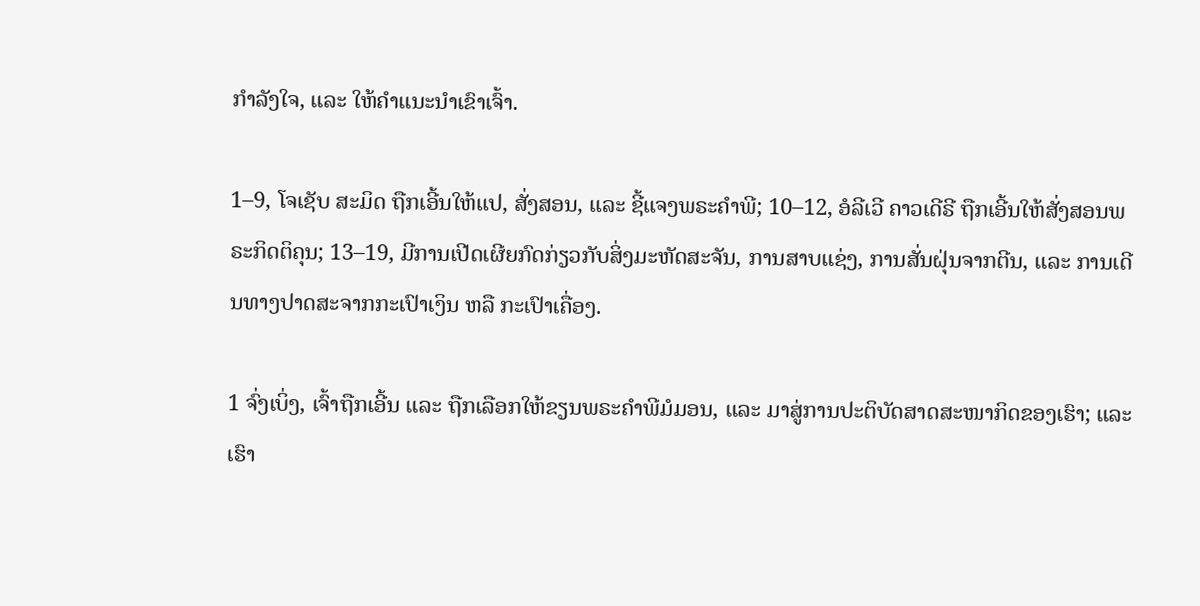ກຳລັງໃຈ, ແລະ ໃຫ້ຄຳແນະນຳເຂົາເຈົ້າ.

1–9, ໂຈເຊັບ ສະມິດ ຖືກເອີ້ນໃຫ້ແປ, ສັ່ງສອນ, ແລະ ຊີ້ແຈງພຣະຄຳພີ; 10–12, ອໍລີເວີ ຄາວເດີຣີ ຖືກເອີ້ນໃຫ້ສັ່ງສອນພຣະກິດຕິຄຸນ; 13–19, ມີການເປີດເຜີຍກົດກ່ຽວກັບສິ່ງມະຫັດສະຈັນ, ການສາບແຊ່ງ, ການສັ່ນຝຸ່ນຈາກຕີນ, ແລະ ການເດີນທາງປາດສະຈາກກະເປົາເງິນ ຫລື ກະເປົາເຄື່ອງ.

1 ຈົ່ງເບິ່ງ, ເຈົ້າຖືກເອີ້ນ ແລະ ຖືກເລືອກໃຫ້ຂຽນພຣະຄຳພີມໍມອນ, ແລະ ມາສູ່ການປະຕິບັດສາດສະໜາກິດຂອງເຮົາ; ແລະ ເຮົາ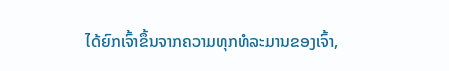ໄດ້ຍົກເຈົ້າຂຶ້ນຈາກຄວາມທຸກທໍລະມານຂອງເຈົ້າ,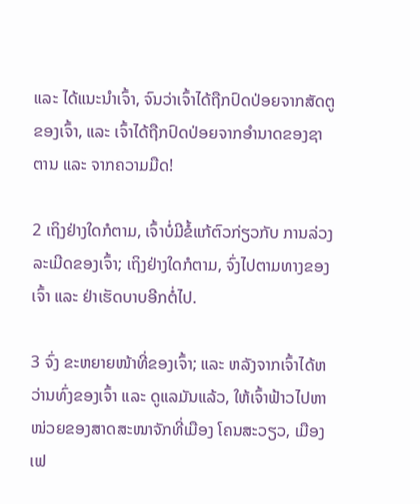ແລະ ໄດ້ແນະນຳເຈົ້າ, ຈົນວ່າເຈົ້າໄດ້ຖືກປົດປ່ອຍຈາກສັດຕູຂອງເຈົ້າ, ແລະ ເຈົ້າໄດ້ຖືກປົດປ່ອຍຈາກອຳນາດຂອງຊາຕານ ແລະ ຈາກຄວາມມືດ!

2 ເຖິງຢ່າງໃດກໍຕາມ, ເຈົ້າບໍ່ມີຂໍ້ແກ້ຕົວກ່ຽວກັບ ການລ່ວງລະເມີດຂອງເຈົ້າ; ເຖິງຢ່າງໃດກໍຕາມ, ຈົ່ງໄປຕາມທາງຂອງເຈົ້າ ແລະ ຢ່າເຮັດບາບອີກຕໍ່ໄປ.

3 ຈົ່ງ ຂະຫຍາຍໜ້າທີ່ຂອງເຈົ້າ; ແລະ ຫລັງຈາກເຈົ້າໄດ້ຫວ່ານທົ່ງຂອງເຈົ້າ ແລະ ດູແລມັນແລ້ວ, ໃຫ້ເຈົ້າຟ້າວໄປຫາໜ່ວຍຂອງສາດສະໜາຈັກທີ່ເມືອງ ໂຄນສະວຽວ, ເມືອງເຟ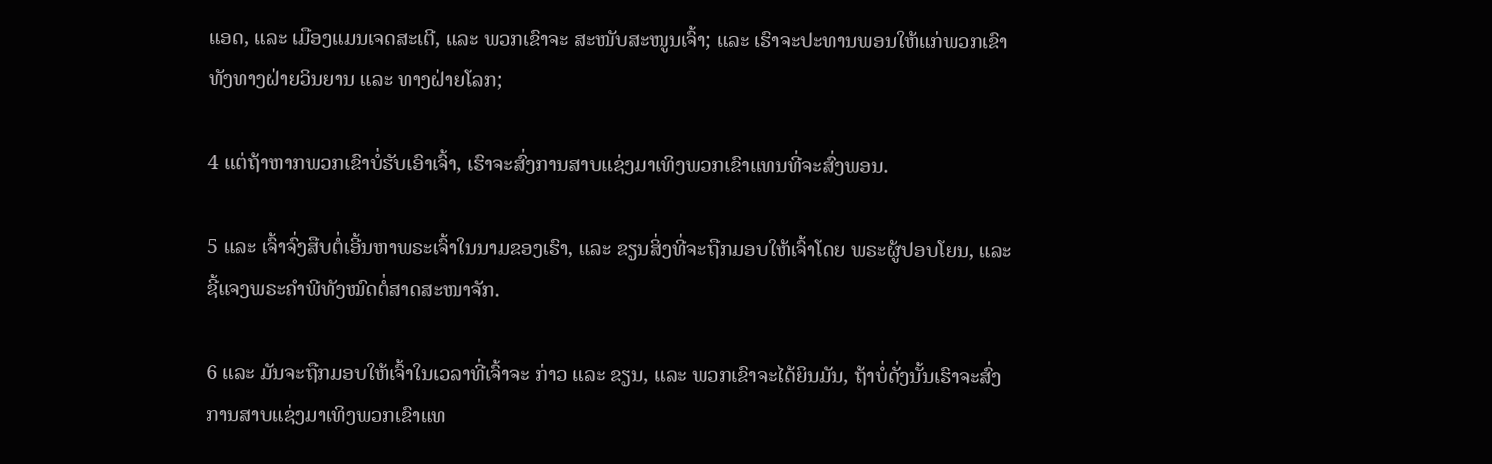ແອດ, ແລະ ເມືອງແມນເຈດສະເຕີ, ແລະ ພວກເຂົາຈະ ສະໜັບສະໜູນເຈົ້າ; ແລະ ເຮົາຈະປະທານພອນໃຫ້ແກ່ພວກເຂົາທັງທາງຝ່າຍວິນຍານ ແລະ ທາງຝ່າຍໂລກ;

4 ແຕ່ຖ້າຫາກພວກເຂົາບໍ່ຮັບເອົາເຈົ້າ, ເຮົາຈະສົ່ງການສາບແຊ່ງມາເທິງພວກເຂົາແທນທີ່ຈະສົ່ງພອນ.

5 ແລະ ເຈົ້າຈົ່ງສືບຕໍ່ເອີ້ນຫາພຣະເຈົ້າໃນນາມຂອງເຮົາ, ແລະ ຂຽນສິ່ງທີ່ຈະຖືກມອບໃຫ້ເຈົ້າໂດຍ ພຣະຜູ້ປອບໂຍນ, ແລະ ຊີ້ແຈງພຣະຄຳພີທັງໝົດຕໍ່ສາດສະໜາຈັກ.

6 ແລະ ມັນຈະຖືກມອບໃຫ້ເຈົ້າໃນເວລາທີ່ເຈົ້າຈະ ກ່າວ ແລະ ຂຽນ, ແລະ ພວກເຂົາຈະໄດ້ຍິນມັນ, ຖ້າບໍ່ດັ່ງນັ້ນເຮົາຈະສົ່ງການສາບແຊ່ງມາເທິງພວກເຂົາແທ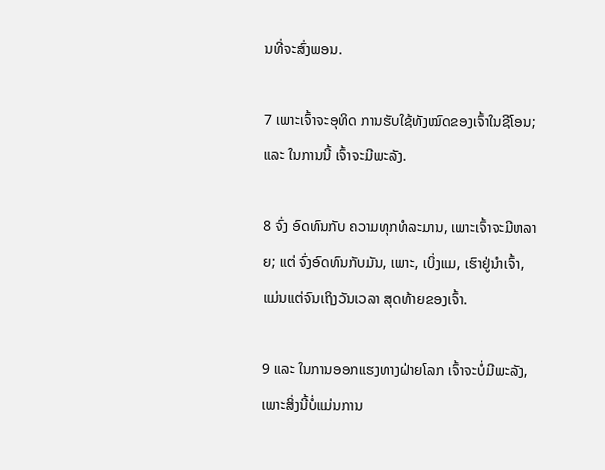ນທີ່ຈະສົ່ງພອນ.

7 ເພາະເຈົ້າຈະອຸທິດ ການຮັບໃຊ້ທັງໝົດຂອງເຈົ້າໃນຊີໂອນ; ແລະ ໃນການນີ້ ເຈົ້າຈະມີພະລັງ.

8 ຈົ່ງ ອົດທົນກັບ ຄວາມທຸກທໍລະມານ, ເພາະເຈົ້າຈະມີຫລາຍ; ແຕ່ ຈົ່ງອົດທົນກັບມັນ, ເພາະ, ເບິ່ງແມ, ເຮົາຢູ່ນຳເຈົ້າ, ແມ່ນແຕ່ຈົນເຖິງວັນເວລາ ສຸດທ້າຍຂອງເຈົ້າ.

9 ແລະ ໃນການອອກແຮງທາງຝ່າຍໂລກ ເຈົ້າຈະບໍ່ມີພະລັງ, ເພາະສິ່ງນີ້ບໍ່ແມ່ນການ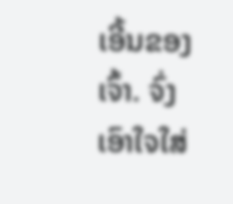ເອີ້ນຂອງເຈົ້າ. ຈົ່ງເອົາໃຈໃສ່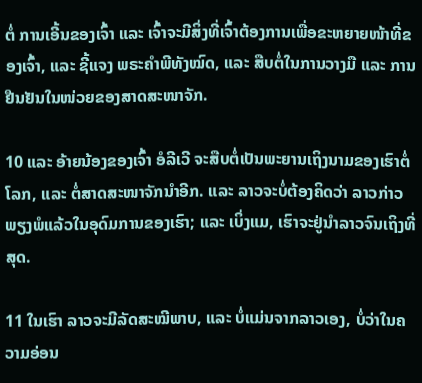ຕໍ່ ການເອີ້ນຂອງເຈົ້າ ແລະ ເຈົ້າຈະມີສິ່ງທີ່ເຈົ້າຕ້ອງການເພື່ອຂະຫຍາຍໜ້າທີ່ຂອງເຈົ້າ, ແລະ ຊີ້ແຈງ ພຣະຄຳພີທັງໝົດ, ແລະ ສືບຕໍ່ໃນການວາງມື ແລະ ການຢືນຢັນໃນໜ່ວຍຂອງສາດສະໜາຈັກ.

10 ແລະ ອ້າຍນ້ອງຂອງເຈົ້າ ອໍລີເວີ ຈະສືບຕໍ່ເປັນພະຍານເຖິງນາມຂອງເຮົາຕໍ່ໂລກ, ແລະ ຕໍ່ສາດສະໜາຈັກນຳອີກ. ແລະ ລາວຈະບໍ່ຕ້ອງຄິດວ່າ ລາວກ່າວພຽງພໍແລ້ວໃນອຸດົມການຂອງເຮົາ; ແລະ ເບິ່ງແມ, ເຮົາຈະຢູ່ນຳລາວຈົນເຖິງທີ່ສຸດ.

11 ໃນເຮົາ ລາວຈະມີລັດສະໝີພາບ, ແລະ ບໍ່ແມ່ນຈາກລາວເອງ, ບໍ່ວ່າໃນຄວາມອ່ອນ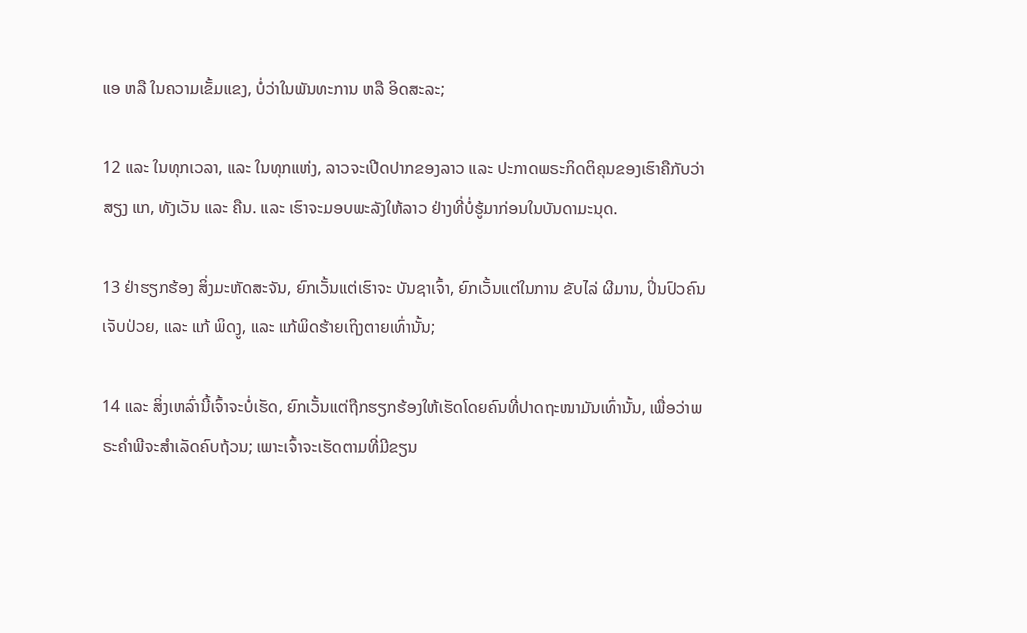ແອ ຫລື ໃນຄວາມເຂັ້ມແຂງ, ບໍ່ວ່າໃນພັນທະການ ຫລື ອິດສະລະ;

12 ແລະ ໃນທຸກເວລາ, ແລະ ໃນທຸກແຫ່ງ, ລາວຈະເປີດປາກຂອງລາວ ແລະ ປະກາດພຣະກິດຕິຄຸນຂອງເຮົາຄືກັບວ່າສຽງ ແກ, ທັງເວັນ ແລະ ຄືນ. ແລະ ເຮົາຈະມອບພະລັງໃຫ້ລາວ ຢ່າງທີ່ບໍ່ຮູ້ມາກ່ອນໃນບັນດາມະນຸດ.

13 ຢ່າຮຽກຮ້ອງ ສິ່ງມະຫັດສະຈັນ, ຍົກເວັ້ນແຕ່ເຮົາຈະ ບັນຊາເຈົ້າ, ຍົກເວັ້ນແຕ່ໃນການ ຂັບໄລ່ ຜີມານ, ປິ່ນປົວຄົນເຈັບປ່ວຍ, ແລະ ແກ້ ພິດງູ, ແລະ ແກ້ພິດຮ້າຍເຖິງຕາຍເທົ່ານັ້ນ;

14 ແລະ ສິ່ງເຫລົ່ານີ້ເຈົ້າຈະບໍ່ເຮັດ, ຍົກເວັ້ນແຕ່ຖືກຮຽກຮ້ອງໃຫ້ເຮັດໂດຍຄົນທີ່ປາດຖະໜາມັນເທົ່ານັ້ນ, ເພື່ອວ່າພຣະຄຳພີຈະສຳເລັດຄົບຖ້ວນ; ເພາະເຈົ້າຈະເຮັດຕາມທີ່ມີຂຽນ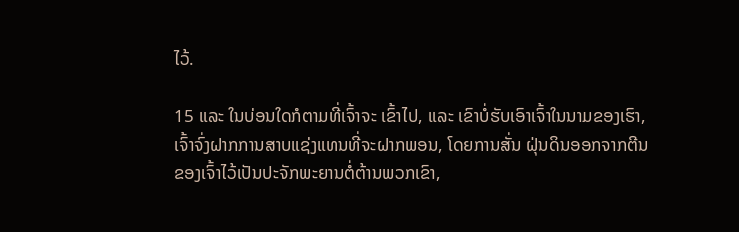ໄວ້.

15 ແລະ ໃນບ່ອນໃດກໍຕາມທີ່ເຈົ້າຈະ ເຂົ້າໄປ, ແລະ ເຂົາບໍ່ຮັບເອົາເຈົ້າໃນນາມຂອງເຮົາ, ເຈົ້າຈົ່ງຝາກການສາບແຊ່ງແທນທີ່ຈະຝາກພອນ, ໂດຍການສັ່ນ ຝຸ່ນດິນອອກຈາກຕີນຂອງເຈົ້າໄວ້ເປັນປະຈັກພະຍານຕໍ່ຕ້ານພວກເຂົາ,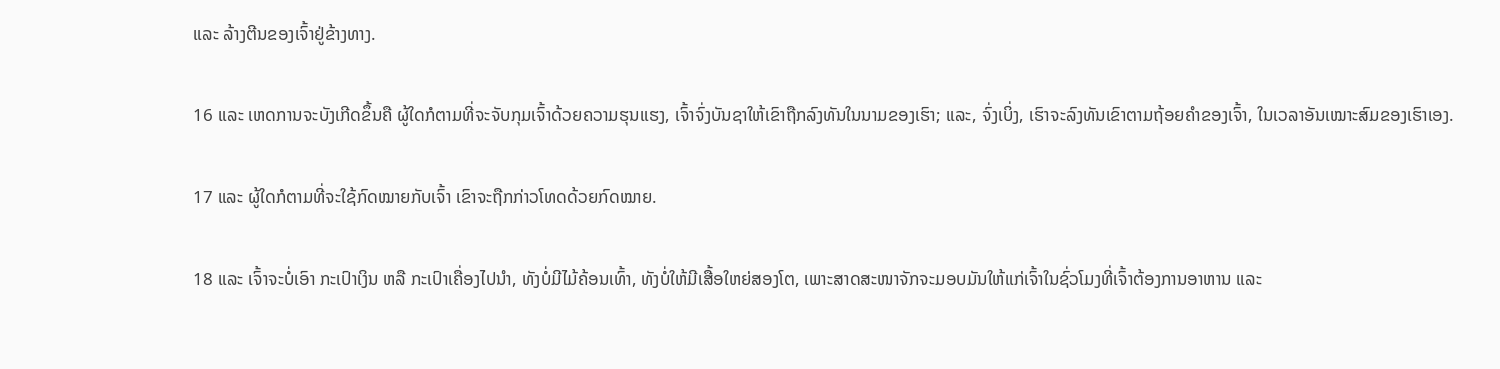ແລະ ລ້າງຕີນຂອງເຈົ້າຢູ່ຂ້າງທາງ.

16 ແລະ ເຫດການຈະບັງເກີດຂຶ້ນຄື ຜູ້ໃດກໍຕາມທີ່ຈະຈັບກຸມເຈົ້າດ້ວຍຄວາມຮຸນແຮງ, ເຈົ້າຈົ່ງບັນຊາໃຫ້ເຂົາຖືກລົງທັນໃນນາມຂອງເຮົາ; ແລະ, ຈົ່ງເບິ່ງ, ເຮົາຈະລົງທັນເຂົາຕາມຖ້ອຍຄຳຂອງເຈົ້າ, ໃນເວລາອັນເໝາະສົມຂອງເຮົາເອງ.

17 ແລະ ຜູ້ໃດກໍຕາມທີ່ຈະໃຊ້ກົດໝາຍກັບເຈົ້າ ເຂົາຈະຖືກກ່າວໂທດດ້ວຍກົດໝາຍ.

18 ແລະ ເຈົ້າຈະບໍ່ເອົາ ກະເປົາເງິນ ຫລື ກະເປົາເຄື່ອງໄປນຳ, ທັງບໍ່ມີໄມ້ຄ້ອນເທົ້າ, ທັງບໍ່ໃຫ້ມີເສື້ອໃຫຍ່ສອງໂຕ, ເພາະສາດສະໜາຈັກຈະມອບມັນໃຫ້ແກ່ເຈົ້າໃນຊົ່ວໂມງທີ່ເຈົ້າຕ້ອງການອາຫານ ແລະ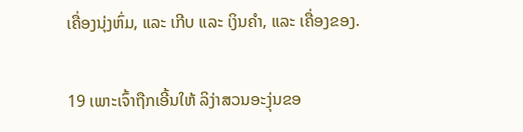ເຄື່ອງນຸ່ງຫົ່ມ, ແລະ ເກີບ ແລະ ເງິນຄຳ, ແລະ ເຄື່ອງຂອງ.

19 ເພາະເຈົ້າຖືກເອີ້ນໃຫ້ ລິງ່າສວນອະງຸ່ນຂອ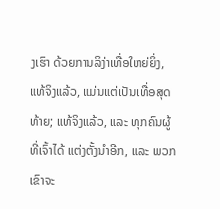ງເຮົາ ດ້ວຍການລິງ່າເທື່ອໃຫຍ່ຍິ່ງ, ແທ້ຈິງແລ້ວ, ແມ່ນແຕ່ເປັນເທື່ອສຸດທ້າຍ; ແທ້ຈິງແລ້ວ, ແລະ ທຸກຄົນຜູ້ທີ່ເຈົ້າໄດ້ ແຕ່ງຕັ້ງນຳອີກ, ແລະ ພວກເຂົາຈະ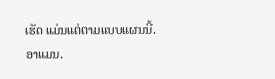ເຮັດ ແມ່ນແຕ່ຕາມແບບແຜນນີ້. ອາແມນ.